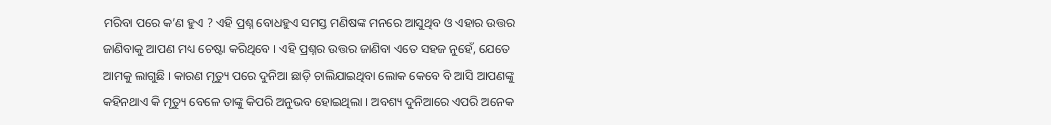ମରିବା ପରେ କ’ଣ ହୁଏ ? ଏହି ପ୍ରଶ୍ନ ବୋଧହୁଏ ସମସ୍ତ ମଣିଷଙ୍କ ମନରେ ଆସୁଥିବ ଓ ଏହାର ଉତ୍ତର ଜାଣିବାକୁ ଆପଣ ମଧ୍ୟ ଚେଷ୍ଟା କରିଥିବେ । ଏହି ପ୍ରଶ୍ନର ଉତ୍ତର ଜାଣିବା ଏତେ ସହଜ ନୁହେଁ, ଯେତେ ଆମକୁ ଲାଗୁଛି । କାରଣ ମୃତ୍ୟୁ ପରେ ଦୁନିଆ ଛାଡ଼ି ଚାଲିଯାଇଥିବା ଲୋକ କେବେ ବି ଆସି ଆପଣଙ୍କୁ କହିନଥାଏ କି ମୃତ୍ୟୁ ବେଳେ ତାଙ୍କୁ କିପରି ଅନୁଭବ ହୋଇଥିଲା । ଅବଶ୍ୟ ଦୁନିଆରେ ଏପରି ଅନେକ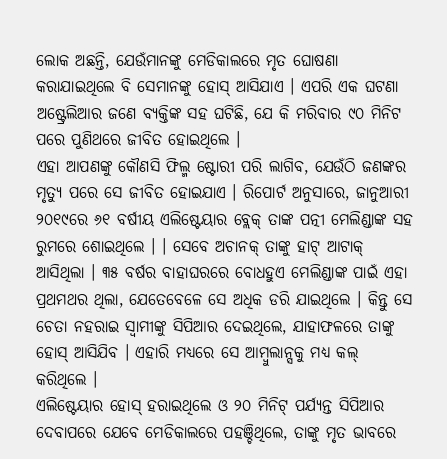ଲୋକ ଅଛନ୍ତି, ଯେଉଁମାନଙ୍କୁ ମେଡିକାଲରେ ମୃତ ଘୋଷଣା କରାଯାଇଥିଲେ ବି ସେମାନଙ୍କୁ ହୋସ୍ ଆସିଯାଏ । ଏପରି ଏକ ଘଟଣା ଅଷ୍ଟ୍ରେଲିଆର ଜଣେ ବ୍ୟକ୍ତିଙ୍କ ସହ ଘଟିଛି, ଯେ କି ମରିବାର ୯୦ ମିନିଟ ପରେ ପୁଣିଥରେ ଜୀବିତ ହୋଇଥିଲେ ।
ଏହା ଆପଣଙ୍କୁ କୌଣସି ଫିଲ୍ମ ଷ୍ଟୋରୀ ପରି ଲାଗିବ, ଯେଉଁଠି ଜଣଙ୍କର ମୃତ୍ୟୁ ପରେ ସେ ଜୀବିତ ହୋଇଯାଏ । ରିପୋର୍ଟ ଅନୁସାରେ, ଜାନୁଆରୀ ୨୦୧୯ରେ ୬୧ ବର୍ଷୀୟ ଏଲିଷ୍ଟେୟାର ବ୍ଲେକ୍ ତାଙ୍କ ପତ୍ନୀ ମେଲିଣ୍ଡାଙ୍କ ସହ ରୁମରେ ଶୋଇଥିଲେ । । ସେବେ ଅଚାନକ୍ ତାଙ୍କୁ ହାଟ୍ ଆଟାକ୍ ଆସିଥିଲା । ୩୫ ବର୍ଷର ବାହାଘରରେ ବୋଧହୁଏ ମେଲିଣ୍ଡାଙ୍କ ପାଇଁ ଏହା ପ୍ରଥମଥର ଥିଲା, ଯେତେବେଳେ ସେ ଅଧିକ ଡରି ଯାଇଥିଲେ । କିନ୍ତୁ ସେ ଚେତା ନହରାଇ ସ୍ୱାମୀଙ୍କୁ ସିପିଆର ଦେଇଥିଲେ, ଯାହାଫଳରେ ତାଙ୍କୁ ହୋସ୍ ଆସିଯିବ । ଏହାରି ମଧ୍ୟରେ ସେ ଆମ୍ବୁଲାନ୍ସକୁ ମଧ୍ୟ କଲ୍ କରିଥିଲେ ।
ଏଲିଷ୍ଟେୟାର ହୋସ୍ ହରାଇଥିଲେ ଓ ୨୦ ମିନିଟ୍ ପର୍ଯ୍ୟନ୍ତ ସିପିଆର ଦେବାପରେ ଯେବେ ମେଡିକାଲରେ ପହଞ୍ଚିଥିଲେ, ତାଙ୍କୁ ମୃତ ଭାବରେ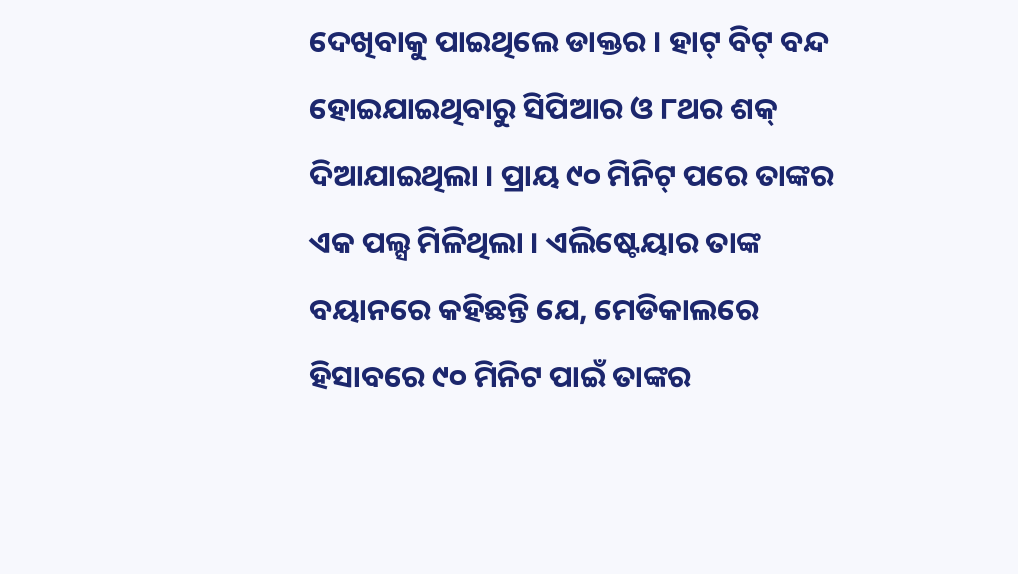ଦେଖିବାକୁ ପାଇଥିଲେ ଡାକ୍ତର । ହାଟ୍ ବିଟ୍ ବନ୍ଦ ହୋଇଯାଇଥିବାରୁ ସିପିଆର ଓ ୮ଥର ଶକ୍ ଦିଆଯାଇଥିଲା । ପ୍ରାୟ ୯୦ ମିନିଟ୍ ପରେ ତାଙ୍କର ଏକ ପଲ୍ସ ମିଳିଥିଲା । ଏଲିଷ୍ଟେୟାର ତାଙ୍କ ବୟାନରେ କହିଛନ୍ତି ଯେ, ମେଡିକାଲରେ ହିସାବରେ ୯୦ ମିନିଟ ପାଇଁ ତାଙ୍କର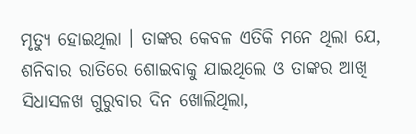ମୃତ୍ୟୁ ହୋଇଥିଲା । ତାଙ୍କର କେବଳ ଏତିକି ମନେ ଥିଲା ଯେ, ଶନିବାର ରାତିରେ ଶୋଇବାକୁ ଯାଇଥିଲେ ଓ ତାଙ୍କର ଆଖି ସିଧାସଳଖ ଗୁରୁବାର ଦିନ ଖୋଲିଥିଲା,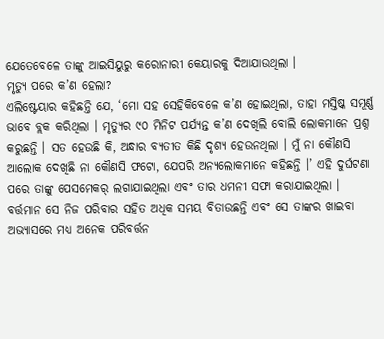ଯେତେବେଳେ ତାଙ୍କୁ ଆଇସିୟୁରୁ କରୋନାରୀ କେୟାରକୁ ଦିଆଯାଉଥିଲା ।
ମୃତ୍ୟୁ ପରେ କ’ଣ ହେଲା?
ଏଲିଷ୍ଟେୟାର କହିଛନ୍ତି ଯେ, ‘ମୋ ସହ ସେହିକିବେଳେ କ’ଣ ହୋଇଥିଲା, ତାହା ମସ୍ତିଷ୍କ ସମୂର୍ଣ୍ଣ ଭାବେ ବ୍ଲକ କରିଥିଲା । ମୃତ୍ୟୁର ୯୦ ମିନିଟ ପର୍ଯ୍ୟନ୍ତ କ’ଣ ଦେଖିଲି ବୋଲି ଲୋକମାନେ ପ୍ରଶ୍ନ କରୁଛନ୍ତି । ସତ ହେଉଛି କି, ଅନ୍ଧାର ବ୍ୟତୀତ କିଛି ଦୃଶ୍ୟ ହେଉନଥିଲା । ମୁଁ ନା କୌଣସି ଆଲୋକ ଦେଖିଛି ନା କୌଣସି ଫଟୋ, ଯେପରି ଅନ୍ୟଲୋକମାନେ କହିଛନ୍ତି ।’ ଏହି ଦୁର୍ଘଟଣା ପରେ ତାଙ୍କୁ ପେସମେକର୍ ଲଗାଯାଇଥିଲା ଏବଂ ତାର ଧମନୀ ସଫା କରାଯାଇଥିଲା । ବର୍ତ୍ତମାନ ସେ ନିଜ ପରିବାର ସହିତ ଅଧିକ ସମୟ ବିତାଉଛନ୍ତି ଏବଂ ସେ ତାଙ୍କର ଖାଇବା ଅଭ୍ୟାସରେ ମଧ୍ୟ ଅନେକ ପରିବର୍ତ୍ତନ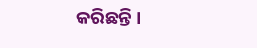କରିଛନ୍ତି ।